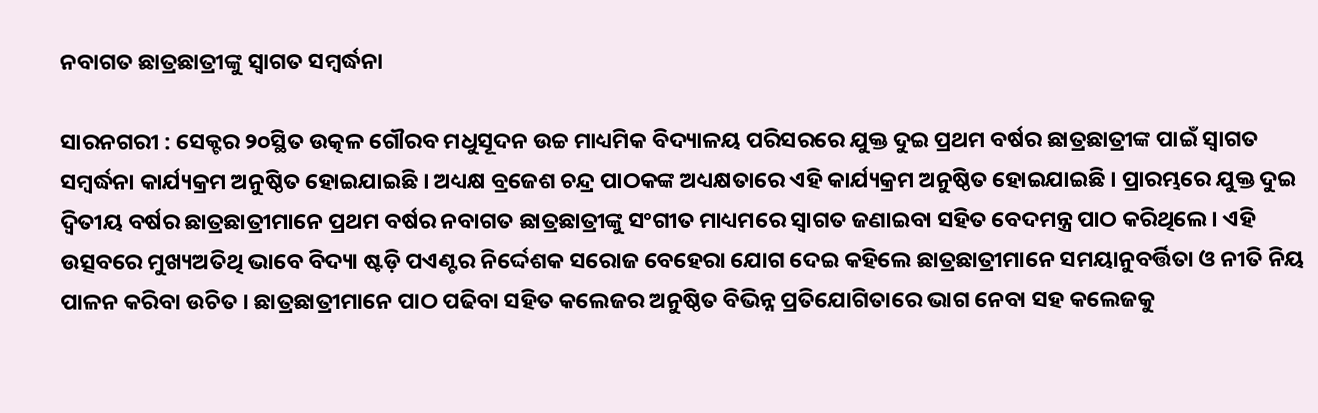ନବାଗତ ଛାତ୍ରଛାତ୍ରୀଙ୍କୁ ସ୍ୱାଗତ ସମ୍ବର୍ଦ୍ଧନା

ସାରନଗରୀ : ସେକ୍ଟର ୨୦ସ୍ଥିତ ଉତ୍କଳ ଗୌରବ ମଧୁସୂଦନ ଉଚ୍ଚ ମାଧ୍ୟମିକ ବିଦ୍ୟାଳୟ ପରିସରରେ ଯୁକ୍ତ ଦୁଇ ପ୍ରଥମ ବର୍ଷର ଛାତ୍ରଛାତ୍ରୀଙ୍କ ପାଇଁ ସ୍ୱାଗତ ସମ୍ବର୍ଦ୍ଧନା କାର୍ଯ୍ୟକ୍ରମ ଅନୁଷ୍ଠିତ ହୋଇଯାଇଛି । ଅଧ୍ୟକ୍ଷ ବ୍ରଜେଶ ଚନ୍ଦ୍ର ପାଠକଙ୍କ ଅଧ୍ୟକ୍ଷତାରେ ଏହି କାର୍ଯ୍ୟକ୍ରମ ଅନୁଷ୍ଠିତ ହୋଇଯାଇଛି । ପ୍ରାରମ୍ଭରେ ଯୁକ୍ତ ଦୁଇ ଦ୍ୱିତୀୟ ବର୍ଷର ଛାତ୍ରଛାତ୍ରୀମାନେ ପ୍ରଥମ ବର୍ଷର ନବାଗତ ଛାତ୍ରଛାତ୍ରୀଙ୍କୁ ସଂଗୀତ ମାଧ୍ୟମରେ ସ୍ୱାଗତ ଜଣାଇବା ସହିତ ବେଦମନ୍ତ୍ର ପାଠ କରିଥିଲେ । ଏହି ଉତ୍ସବରେ ମୁଖ୍ୟଅତିଥି ଭାବେ ବିଦ୍ୟା ଷ୍ଟଡ଼ି ପଏଣ୍ଟର ନିର୍ଦ୍ଦେଶକ ସରୋଜ ବେହେରା ଯୋଗ ଦେଇ କହିଲେ ଛାତ୍ରଛାତ୍ରୀମାନେ ସମୟାନୁବର୍ତ୍ତିତା ଓ ନୀତି ନିୟ ପାଳନ କରିବା ଉଚିତ । ଛାତ୍ରଛାତ୍ରୀମାନେ ପାଠ ପଢିବା ସହିତ କଲେଜର ଅନୁଷ୍ଠିତ ବିଭିନ୍ନ ପ୍ରତିଯୋଗିତାରେ ଭାଗ ନେବା ସହ କଲେଜକୁ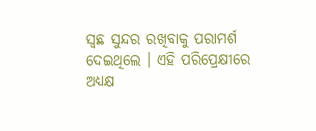ସ୍ୱଛ ସୁନ୍ଦର ରଖିବାକୁ ପରାମର୍ଶ ଦେଇଥିଲେ । ଏହି ପରିପ୍ରେକ୍ଷୀରେ ଅଧ୍ୟକ୍ଷ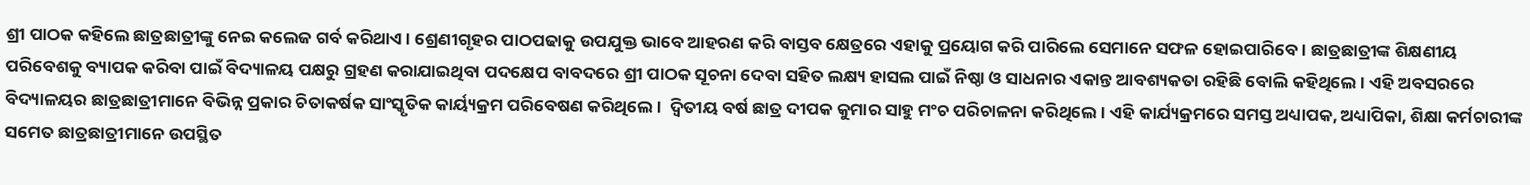ଶ୍ରୀ ପାଠକ କହିଲେ ଛାତ୍ରଛାତ୍ରୀଙ୍କୁ ନେଇ କଲେଜ ଗର୍ବ କରିଥାଏ । ଶ୍ରେଣୀଗୃହର ପାଠପଢାକୁ ଉପଯୁକ୍ତ ଭାବେ ଆହରଣ କରି ବାସ୍ତବ କ୍ଷେତ୍ରରେ ଏହାକୁ ପ୍ରୟୋଗ କରି ପାରିଲେ ସେମାନେ ସଫଳ ହୋଇପାରିବେ । ଛାତ୍ରଛାତ୍ରୀଙ୍କ ଶିକ୍ଷଣୀୟ ପରିବେଶକୁ ବ୍ୟାପକ କରିବା ପାଇଁ ବିଦ୍ୟାଳୟ ପକ୍ଷରୁ ଗ୍ରହଣ କରାଯାଇଥିବା ପଦକ୍ଷେପ ବାବଦରେ ଶ୍ରୀ ପାଠକ ସୂଚନା ଦେବା ସହିତ ଲକ୍ଷ୍ୟ ହାସଲ ପାଇଁ ନିଷ୍ଠା ଓ ସାଧନାର ଏକାନ୍ତ ଆବଶ୍ୟକତା ରହିଛି ବୋଲି କହିଥିଲେ । ଏହି ଅବସରରେ ବିଦ୍ୟାଳୟର ଛାତ୍ରଛାତ୍ରୀମାନେ ବିଭିନ୍ନ ପ୍ରକାର ଚିତାକର୍ଷକ ସାଂସ୍କୃତିକ କାର୍ୟ୍ୟକ୍ରମ ପରିବେଷଣ କରିଥିଲେ ।  ଦ୍ୱିତୀୟ ବର୍ଷ ଛାତ୍ର ଦୀପକ କୁମାର ସାହୁ ମଂଚ ପରିଚାଳନା କରିଥିଲେ । ଏହି କାର୍ଯ୍ୟକ୍ରମରେ ସମସ୍ତ ଅଧ୍ୟାପକ, ଅଧ୍ୟାପିକା, ଶିକ୍ଷା କର୍ମଚାରୀଙ୍କ ସମେତ ଛାତ୍ରଛାତ୍ରୀମାନେ ଉପସ୍ଥିତ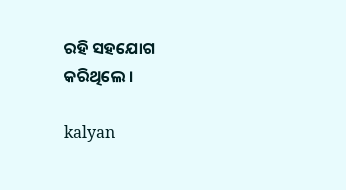ରହି ସହଯୋଗ କରିଥିଲେ ।

kalyan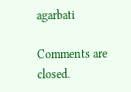agarbati

Comments are closed.